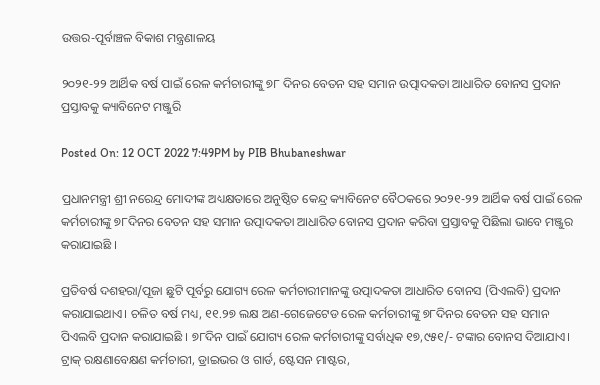ଉତ୍ତର-ପୂର୍ବାଞ୍ଚଳ ବିକାଶ ମନ୍ତ୍ରଣାଳୟ

୨୦୨୧-୨୨ ଆର୍ଥିକ ବର୍ଷ ପାଇଁ ରେଳ କର୍ମଚାରୀଙ୍କୁ ୭୮ ଦିନର ବେତନ ସହ ସମାନ ଉତ୍ପାଦକତା ଆଧାରିତ ବୋନସ ପ୍ରଦାନ ପ୍ରସ୍ତାବକୁ କ୍ୟାବିନେଟ ମଞ୍ଜୁରି

Posted On: 12 OCT 2022 7:49PM by PIB Bhubaneshwar

ପ୍ରଧାନମନ୍ତ୍ରୀ ଶ୍ରୀ ନରେନ୍ଦ୍ର ମୋଦୀଙ୍କ ଅଧ୍ୟକ୍ଷତାରେ ଅନୁଷ୍ଠିତ କେନ୍ଦ୍ର କ୍ୟାବିନେଟ ବୈଠକରେ ୨୦୨୧-୨୨ ଆର୍ଥିକ ବର୍ଷ ପାଇଁ ରେଳ କର୍ମଚାରୀଙ୍କୁ ୭୮ଦିନର ବେତନ ସହ ସମାନ ଉତ୍ପାଦକତା ଆଧାରିତ ବୋନସ ପ୍ରଦାନ କରିବା ପ୍ରସ୍ତାବକୁ ପିଛିଲା ଭାବେ ମଞ୍ଜୁର କରାଯାଇଛି ।

ପ୍ରତିବର୍ଷ ଦଶହରା/ପୂଜା ଛୁଟି ପୂର୍ବରୁ ଯୋଗ୍ୟ ରେଳ କର୍ମଚାରୀମାନଙ୍କୁ ଉତ୍ପାଦକତା ଆଧାରିତ ବୋନସ (ପିଏଲବି) ପ୍ରଦାନ କରାଯାଇଥାଏ। ଚଳିତ ବର୍ଷ ମଧ୍ୟ, ୧୧.୨୭ ଲକ୍ଷ ଅଣ-ଗେଜେଟେଡ ରେଳ କର୍ମଚାରୀଙ୍କୁ ୭୮ଦିନର ବେତନ ସହ ସମାନ ପିଏଲବି ପ୍ରଦାନ କରାଯାଇଛି । ୭୮ଦିନ ପାଇଁ ଯୋଗ୍ୟ ରେଳ କର୍ମଚାରୀଙ୍କୁ ସର୍ବାଧିକ ୧୭,୯୫୧/- ଟଙ୍କାର ବୋନସ ଦିଆଯାଏ। ଟ୍ରାକ୍‌ ରକ୍ଷଣାବେକ୍ଷଣ କର୍ମଚାରୀ, ଡ୍ରାଇଭର ଓ ଗାର୍ଡ, ଷ୍ଟେସନ ମାଷ୍ଟର,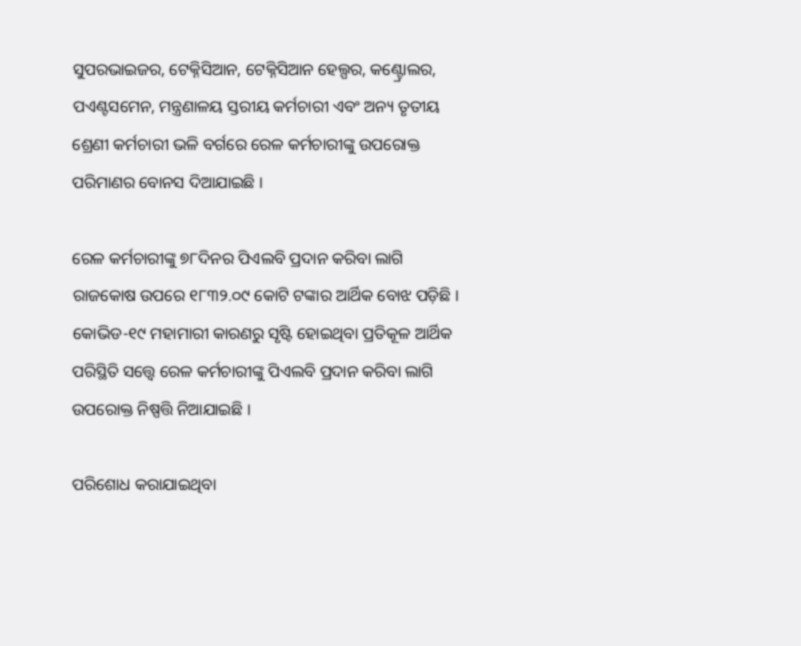ସୁପରଭାଇଜର, ଟେକ୍ନିସିଆନ, ଟେକ୍ନିସିଆନ ହେଲ୍ପର, କଣ୍ଟ୍ରୋଲର, ପଏଣ୍ଟସମେନ, ମନ୍ତ୍ରଣାଳୟ ସ୍ତରୀୟ କର୍ମଚାରୀ ଏବଂ ଅନ୍ୟ ତୃତୀୟ ଶ୍ରେଣୀ କର୍ମଚାରୀ ଭଳି ବର୍ଗରେ ରେଳ କର୍ମଚାରୀଙ୍କୁ ଉପରୋକ୍ତ ପରିମାଣର ବୋନସ ଦିଆଯାଇଛି ।

ରେଳ କର୍ମଚାରୀଙ୍କୁ ୭୮ଦିନର ପିଏଲବି ପ୍ରଦାନ କରିବା ଲାଗି ରାଜକୋଷ ଉପରେ ୧୮୩୨.୦୯ କୋଟି ଟଙ୍କାର ଆର୍ଥିକ ବୋଝ ପଡ଼ିଛି । କୋଭିଡ-୧୯ ମହାମାରୀ କାରଣରୁ ସୃଷ୍ଟି ହୋଇଥିବା ପ୍ରତିକୂଳ ଆର୍ଥିକ ପରିସ୍ଥିତି ସତ୍ତ୍ବେ ରେଳ କର୍ମଚାରୀଙ୍କୁ ପିଏଲବି ପ୍ରଦାନ କରିବା ଲାଗି ଉପରୋକ୍ତ ନିଷ୍ପତ୍ତି ନିଆଯାଇଛି ।

ପରିଶୋଧ କରାଯାଇଥିବା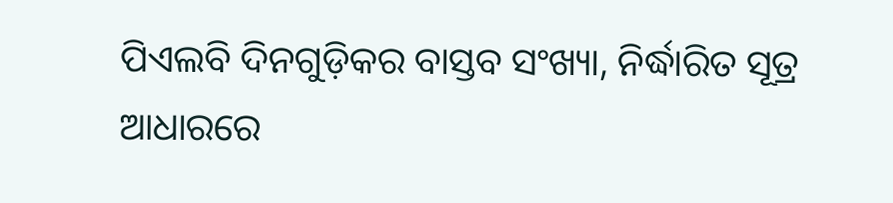ପିଏଲବି ଦିନଗୁଡ଼ିକର ବାସ୍ତବ ସଂଖ୍ୟା, ନିର୍ଦ୍ଧାରିତ ସୂତ୍ର ଆଧାରରେ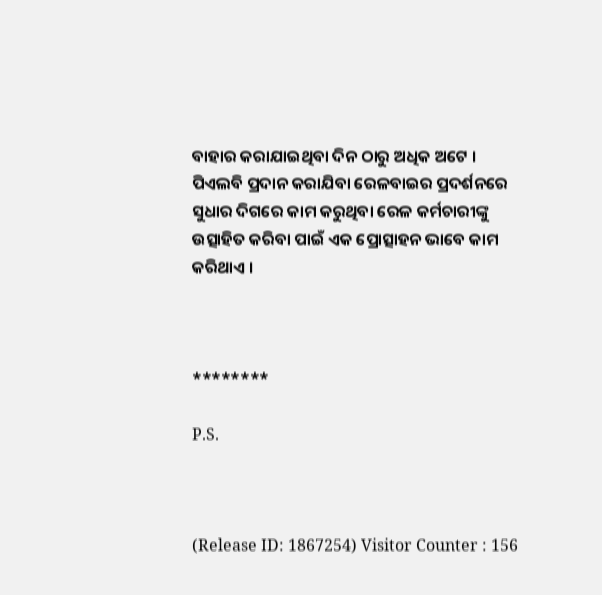ବାହାର କରାଯାଇଥିବା ଦିନ ଠାରୁ ଅଧିକ ଅଟେ । ପିଏଲବି ପ୍ରଦାନ କରାଯିବା ରେଳବାଇର ପ୍ରଦର୍ଶନରେ ସୁଧାର ଦିଗରେ କାମ କରୁଥିବା ରେଳ କର୍ମଚାରୀଙ୍କୁ ଉତ୍ସାହିତ କରିବା ପାଇଁ ଏକ ପ୍ରୋତ୍ସାହନ ଭାବେ କାମ କରିଥାଏ ।



********

P.S.



(Release ID: 1867254) Visitor Counter : 156